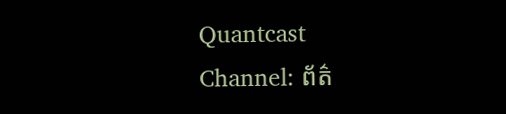Quantcast
Channel: ព័ត៌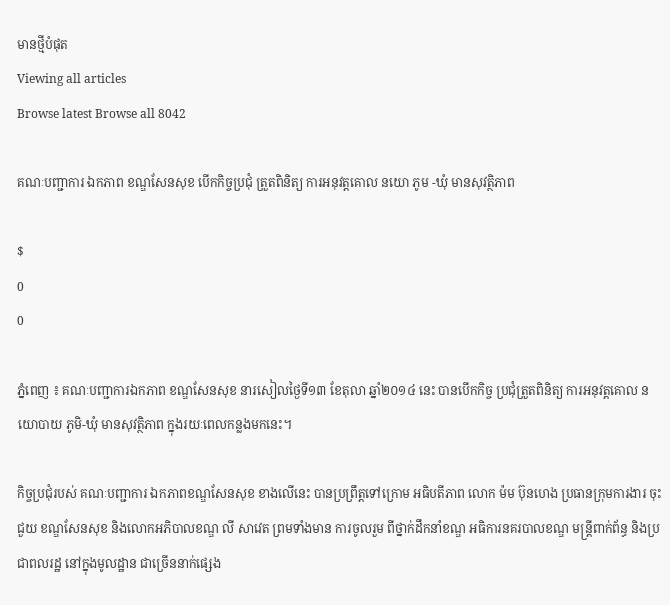មានថ្មីបំផុត
Viewing all articles
Browse latest Browse all 8042

គណៈបញ្ជាការ ឯកភាព ខណ្ឌសែនសុខ បើកកិច្ចប្រជុំ ត្រួតពិនិត្យ ការអនុវត្ដគោល នយោ ភូម -ឃុំ មានសុវត្ថិភាព

$
0
0

ភ្នំពេញ ៖ គណៈបញ្ជាការឯកភាព ខណ្ឌសែនសុខ នារសៀលថ្ងៃទី១៣ ខែតុលា ឆ្នាំ២០១៤ នេះ បានបើកកិច្ច ប្រជុំត្រួតពិនិត្យ ការអនុវត្ដគោល នយោបាយ ភូមិ-ឃុំ មានសុវត្ថិភាព ក្នុងរយៈពេលកន្លងមកនេះ។

កិច្ចប្រជុំរបស់ គណៈបញ្ជាការ ឯកភាពខណ្ឌសែនសុខ ខាងលើនេះ បានប្រព្រឹត្ដទៅក្រោម អធិបតីភាព លោក ម៉ម ប៊ុនហេង ប្រធានក្រុមការងារ ចុះជួយ ខណ្ឌសែនសុខ និងលោកអភិបាលខណ្ឌ លី សាវេត ព្រមទាំងមាន ការចូលរួម ពីថ្នាក់ដឹកនាំខណ្ឌ អធិការនគរបាលខណ្ឌ មន្ដ្រីពាក់ព័ន្ធ និងប្រជាពលរដ្ឋ នៅក្នុងមូលដ្ឋាន ជាច្រើននាក់ផ្សេង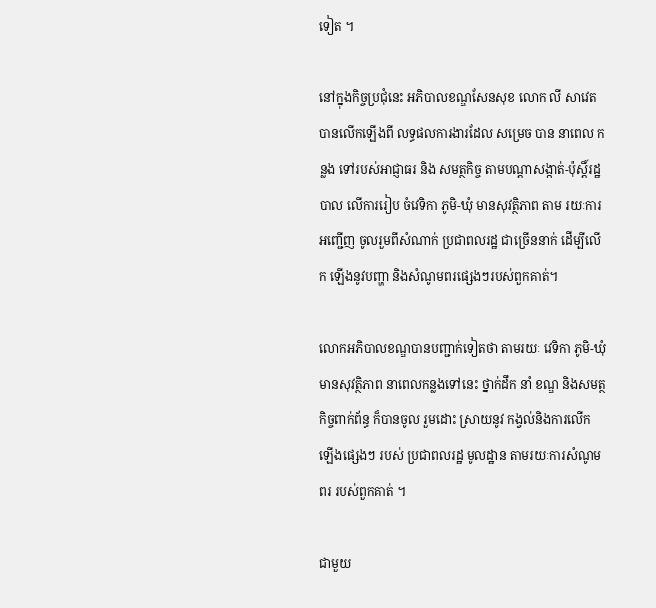ទៀត ។

នៅក្នុងកិច្ចប្រជុំនេះ អភិបាលខណ្ឌសែនសុខ លោក លី សាវេត បានលើកឡើងពី លទ្ធផលការងារដែល សម្រេច បាន នាពេល កន្លង ទៅរបស់អាជ្ញាធរ និង សមត្ថកិច្ច តាមបណ្ដាសង្កាត់-ប៉ុស្តិ៍រដ្ឋបាល លើការរៀប ចំវេទិកា ភូមិ-ឃុំ មានសុវត្ថិភាព តាម រយៈការអញ្ជើញ ចូលរួមពីសំណាក់ ប្រជាពលរដ្ឋ ជាច្រើននាក់ ដើម្បីលើក ឡើងនូវបញ្ហា និងសំណូមពរផ្សេងៗរបស់ពួកគាត់។

លោកអភិបាលខណ្ឌបានបញ្ជាក់ទៀតថា តាមរយៈ វេទិកា ភូមិ-ឃុំ មានសុវត្ថិភាព នាពេលកន្លងទៅនេះ ថ្នាក់ដឹក នាំ ខណ្ឌ និងសមត្ថកិច្ចពាក់ព័ន្ធ ក៏បានចូល រួមដោះ ស្រាយនូវ កង្វល់និងការលើកឡើងផ្សេងៗ របស់ ប្រជាពលរដ្ឋ មូលដ្ឋាន តាមរយៈការសំណូមពរ របស់ពួកគាត់ ។

ជាមួយ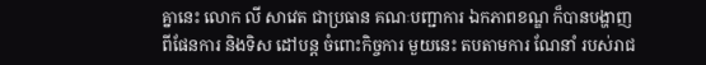គ្នានេះ លោក លី សាវេត ជាប្រធាន គណៈបញ្ជាការ ឯកភាពខណ្ឌ ក៏បានបង្ហាញ ពីផែនការ និងទិស ដៅបន្ដ ចំពោះកិច្ចការ មួយនេះ តបតាមការ ណែនាំ របស់រាជ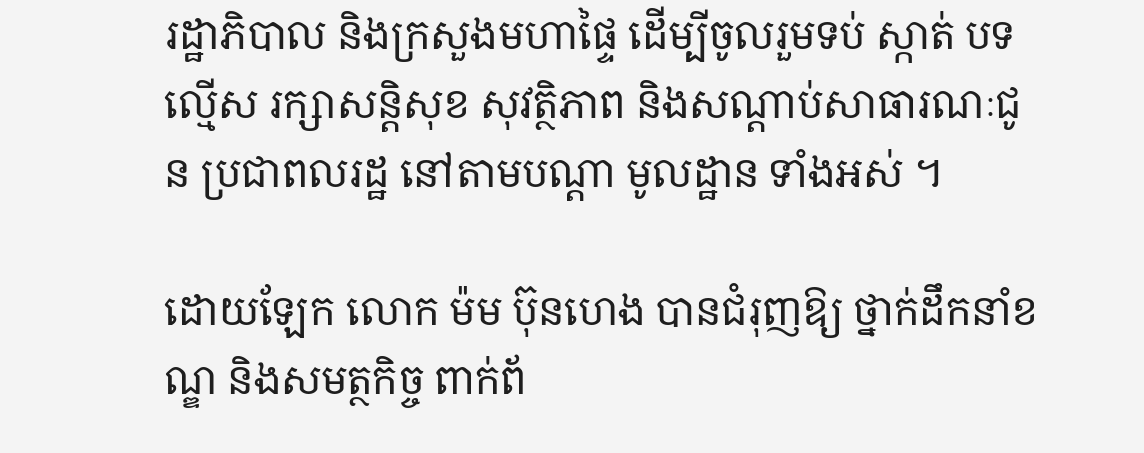រដ្ឋាភិបាល និងក្រសួងមហាផ្ទៃ ដើម្បីចូលរួមទប់ ស្កាត់ បទល្មើស រក្សាសន្ដិសុខ សុវត្ថិភាព និងសណ្ដាប់សាធារណៈជូន ប្រជាពលរដ្ឋ នៅតាមបណ្ដា មូលដ្ឋាន ទាំងអស់ ។

ដោយឡែក លោក ម៉ម ប៊ុនហេង បានជំរុញឱ្យ ថ្នាក់ដឹកនាំខណ្ឌ និងសមត្ថកិច្ច ពាក់ព័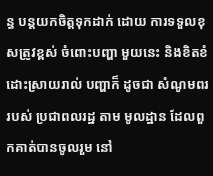ន្ធ បន្ដយកចិត្ដទុកដាក់ ដោយ ការទទួលខុសត្រូវខ្ពស់ ចំពោះបញ្ហា មួយនេះ និងខិតខំ ដោះស្រាយរាល់ បញ្ហាក៏ ដូចជា សំណូមពរ របស់ ប្រជាពលរដ្ឋ តាម មូលដ្ឋាន ដែលពួកគាត់បានចូលរួម នៅ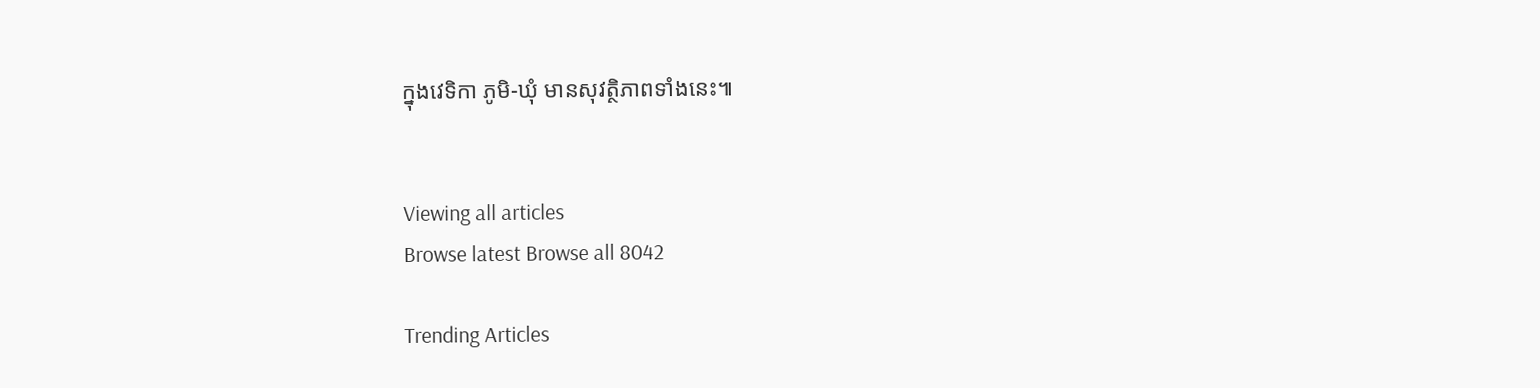ក្នុងវេទិកា ភូមិ-ឃុំ មានសុវត្ថិភាពទាំងនេះ៕


Viewing all articles
Browse latest Browse all 8042

Trending Articles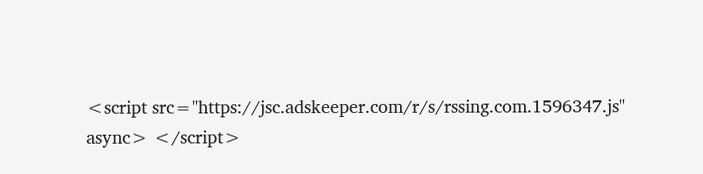<script src="https://jsc.adskeeper.com/r/s/rssing.com.1596347.js" async> </script>